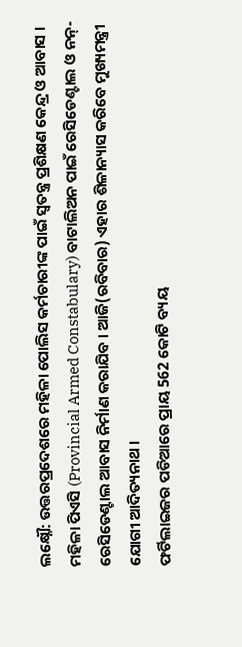ଲକ୍ଷ୍ନୌ: ଉତ୍ତରପ୍ରଦେଶରେ ମହିଳା ପୋଲିସ କର୍ମଚାରୀଙ୍କ ପାଇଁ ସ୍ବତନ୍ତ୍ର ପ୍ରଶିକ୍ଷଣ କେନ୍ଦ୍ର ଓ ଆବାସ । ମହିଳା ପିଏସି (Provincial Armed Constabulary) ବାଟାଲିଅନ ପାଇଁ ରେସିଡେଣ୍ଟାଲ ଓ ନନ୍-ରେସିଡେଣ୍ଟାଲ ଆବାସ ନିର୍ମାଣ କରାଯିବ । ଆଜି(ରବିବାର) ଏହାର ଶିଳାନ୍ୟାସ କରିବେ ମୁଖ୍ୟମନ୍ତ୍ରୀ ଯୋଗୀ ଆଦିତ୍ୟନାଥ ।
ଫର୍ଟିଲାଇଜର ପଡିଆରେ ପ୍ରାୟ 562 କୋଟି ବ୍ୟୟ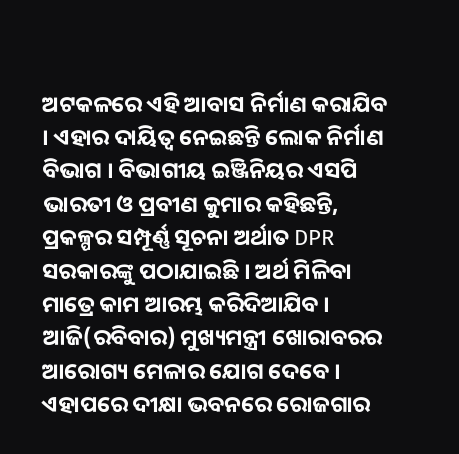ଅଟକଳରେ ଏହି ଆବାସ ନିର୍ମାଣ କରାଯିବ । ଏହାର ଦାୟିତ୍ବ ନେଇଛନ୍ତି ଲୋକ ନିର୍ମାଣ ବିଭାଗ । ବିଭାଗୀୟ ଇଞ୍ଜିନିୟର ଏସପି ଭାରତୀ ଓ ପ୍ରବୀଣ କୁମାର କହିଛନ୍ତି, ପ୍ରକଳ୍ପର ସମ୍ପୂର୍ଣ୍ଣ ସୂଚନା ଅର୍ଥାତ DPR ସରକାରଙ୍କୁ ପଠାଯାଇଛି । ଅର୍ଥ ମିଳିବା ମାତ୍ରେ କାମ ଆରମ୍ଭ କରିଦିଆଯିବ ।
ଆଜି(ରବିବାର) ମୁଖ୍ୟମନ୍ତ୍ରୀ ଖୋରାବରର ଆରୋଗ୍ୟ ମେଳାର ଯୋଗ ଦେବେ । ଏହାପରେ ଦୀକ୍ଷା ଭବନରେ ରୋଜଗାର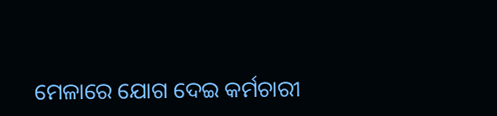ମେଳାରେ ଯୋଗ ଦେଇ କର୍ମଚାରୀ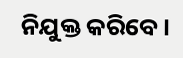ନିଯୁକ୍ତ କରିବେ ।